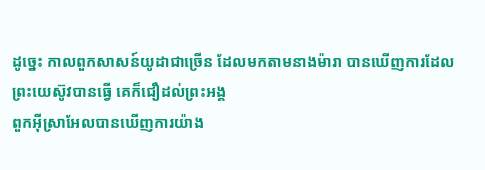ដូច្នេះ កាលពួកសាសន៍យូដាជាច្រើន ដែលមកតាមនាងម៉ារា បានឃើញការដែលព្រះយេស៊ូវបានធ្វើ គេក៏ជឿដល់ព្រះអង្គ
ពួកអ៊ីស្រាអែលបានឃើញការយ៉ាង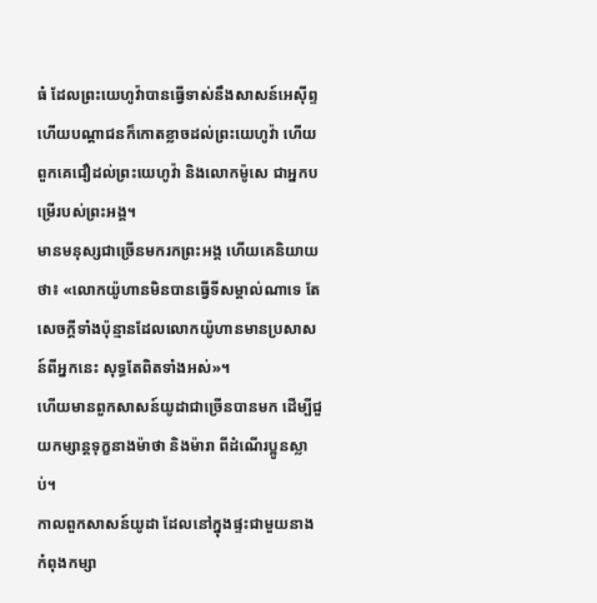ធំ ដែលព្រះយេហូវ៉ាបានធ្វើទាស់នឹងសាសន៍អេស៊ីព្ទ ហើយបណ្ដាជនក៏កោតខ្លាចដល់ព្រះយេហូវ៉ា ហើយពួកគេជឿដល់ព្រះយេហូវ៉ា និងលោកម៉ូសេ ជាអ្នកបម្រើរបស់ព្រះអង្គ។
មានមនុស្សជាច្រើនមករកព្រះអង្គ ហើយគេនិយាយថា៖ «លោកយ៉ូហានមិនបានធ្វើទីសម្គាល់ណាទេ តែសេចក្តីទាំងប៉ុន្មានដែលលោកយ៉ូហានមានប្រសាសន៍ពីអ្នកនេះ សុទ្ធតែពិតទាំងអស់»។
ហើយមានពួកសាសន៍យូដាជាច្រើនបានមក ដើម្បីជួយកម្សាន្តទុក្ខនាងម៉ាថា និងម៉ារា ពីដំណើរប្អូនស្លាប់។
កាលពួកសាសន៍យូដា ដែលនៅក្នុងផ្ទះជាមួយនាង កំពុងកម្សា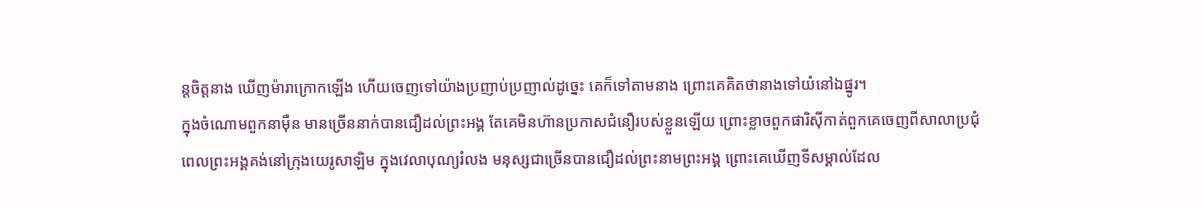ន្តចិត្តនាង ឃើញម៉ារាក្រោកឡើង ហើយចេញទៅយ៉ាងប្រញាប់ប្រញាល់ដូច្នេះ គេក៏ទៅតាមនាង ព្រោះគេគិតថានាងទៅយំនៅឯផ្នូរ។
ក្នុងចំណោមពួកនាម៉ឺន មានច្រើននាក់បានជឿដល់ព្រះអង្គ តែគេមិនហ៊ានប្រកាសជំនឿរបស់ខ្លួនឡើយ ព្រោះខ្លាចពួកផារិស៊ីកាត់ពួកគេចេញពីសាលាប្រជុំ
ពេលព្រះអង្គគង់នៅក្រុងយេរូសាឡិម ក្នុងវេលាបុណ្យរំលង មនុស្សជាច្រើនបានជឿដល់ព្រះនាមព្រះអង្គ ព្រោះគេឃើញទីសម្គាល់ដែល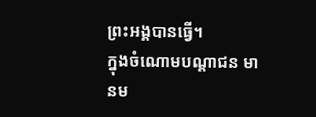ព្រះអង្គបានធ្វើ។
ក្នុងចំណោមបណ្តាជន មានម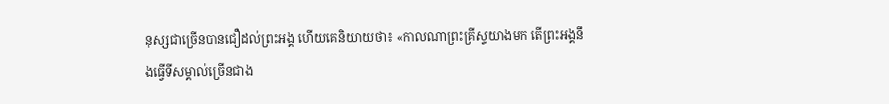នុស្សជាច្រើនបានជឿដល់ព្រះអង្គ ហើយគេនិយាយថា៖ «កាលណាព្រះគ្រីស្ទយាងមក តើព្រះអង្គនឹងធ្វើទីសម្គាល់ច្រើនជាង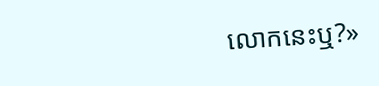លោកនេះឬ?»